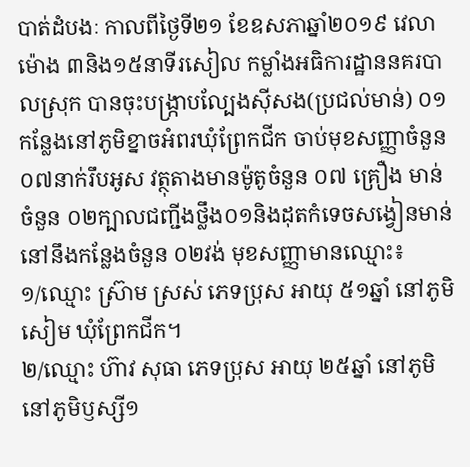បាត់ដំបងៈ កាលពីថ្ងៃទី២១ ខែឧសភាឆ្នាំ២០១៩ វេលាម៉ោង ៣និង១៥នាទីរសៀល កម្លាំងអធិការដ្ឋាននគរបាលស្រុក បានចុះបង្ក្រាបល្បែងស៊ីសង(ប្រជល់មាន់) ០១កនែ្លងនៅភូមិខ្នាចអំពរឃុំព្រែកជីក ចាប់មុខសញ្ញាចំនួន ០៧នាក់រឹបអូស វត្ថុតាងមានម៉ូតូចំនួន ០៧ គ្រឿង មាន់ចំនួន ០២ក្បាលជញ្ជីងថ្លឹង០១និងដុតកំទេចសង្វៀនមាន់នៅនឹងកន្លែងចំនួន ០២វង់ មុខសញ្ញាមានឈ្មោះ៖
១/ឈ្មោះ ស្រ៊ាម ស្រស់ ភេទប្រុស អាយុ ៥១ឆ្នាំ នៅភូមិសៀម ឃុំព្រែកជីក។
២/ឈ្មោះ ហ៊ាវ សុធា ភេទប្រុស អាយុ ២៥ឆ្នាំ នៅភូមិនៅភូមិឫស្សី១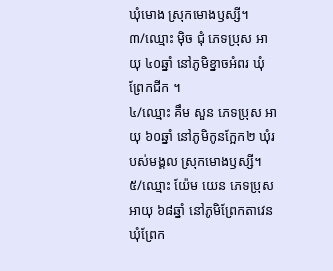ឃុំមោង ស្រុកមោងឫស្សី។
៣/ឈ្មោះ ម៉ិច ជុំ ភេទប្រុស អាយុ ៤០ឆ្នាំ នៅភូមិខ្នាចអំពរ ឃុំព្រែកជីក ។
៤/ឈ្មោះ គឹម សួន ភេទប្រុស អាយុ ៦០ឆ្នាំ នៅភូមិកូនក្អែក២ ឃុំរបស់មង្គល ស្រុកមោងឫស្សី។
៥/ឈ្មោះ យ៉ែម យេន ភេទប្រុស អាយុ ៦៨ឆ្នាំ នៅភូមិព្រែកតាវេន ឃុំព្រែក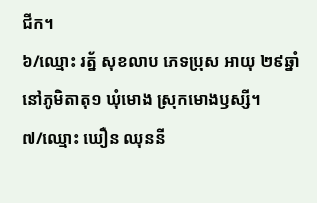ជីក។
៦/ឈ្មោះ រត្ន័ សុខលាប ភេទប្រុស អាយុ ២៩ឆ្នាំ នៅភូមិតាតុ១ ឃុំមោង ស្រុកមោងឫស្សី។
៧/ឈ្មោះ ឃឿន ឈុននី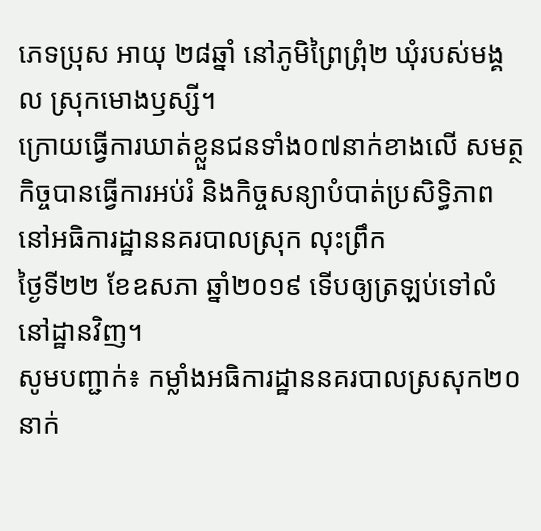ភេទប្រុស អាយុ ២៨ឆ្នាំ នៅភូមិព្រៃព្រុំ២ ឃុំរបស់មង្គល ស្រុកមោងឫស្សី។
ក្រោយធ្វើការឃាត់ខ្លួនជនទាំង០៧នាក់ខាងលើ សមត្ថកិច្ចបានធ្វើការអប់រំ និងកិច្ចសន្យាបំបាត់ប្រសិទ្ធិភាព នៅអធិការដ្ឋាននគរបាលស្រុក លុះព្រឹក
ថ្ងៃទី២២ ខែឧសភា ឆ្នាំ២០១៩ ទើបឲ្យត្រឡប់ទៅលំនៅដ្ឋានវិញ។
សូមបញ្ជាក់៖ កម្លាំងអធិការដ្ឋាននគរបាលស្រសុក២០នាក់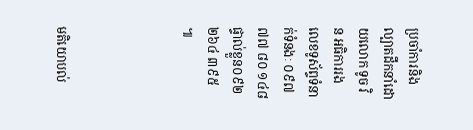ប្រចាំការនិងល្បាតដឹកនាំដោយលោក ទូច វិន អធិការរង លេខទូស័ព្ទទំនាក់ទំនងៈ ០៩៧ ៧៧ ៨០ ១៤៨ ផ្ទាល់ខ្លួន០៩២ ២៦៤ ៣៩៥ ៕




មតិយោបល់